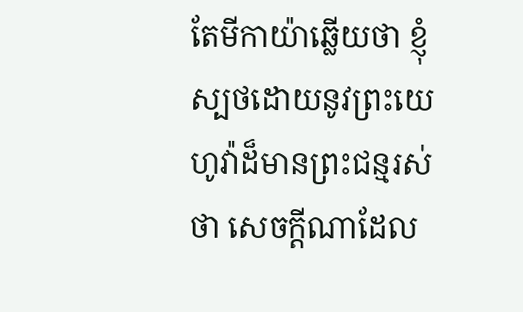តែមីកាយ៉ាឆ្លើយថា ខ្ញុំស្បថដោយនូវព្រះយេហូវ៉ាដ៏មានព្រះជន្មរស់ថា សេចក្ដីណាដែល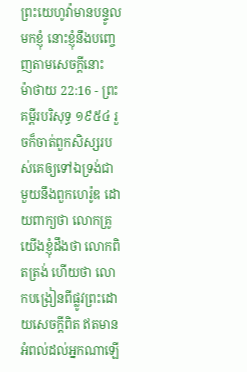ព្រះយេហូវ៉ាមានបន្ទូលមកខ្ញុំ នោះខ្ញុំនឹងបញ្ចេញតាមសេចក្ដីនោះ
ម៉ាថាយ 22:16 - ព្រះគម្ពីរបរិសុទ្ធ ១៩៥៤ រួចក៏ចាត់ពួកសិស្សរបស់គេឲ្យទៅឯទ្រង់ជាមួយនឹងពួកហេរ៉ូឌ ដោយពាក្យថា លោកគ្រូ យើងខ្ញុំដឹងថា លោកពិតត្រង់ ហើយថា លោកបង្រៀនពីផ្លូវព្រះដោយសេចក្ដីពិត ឥតមានអំពល់ដល់អ្នកណាឡើ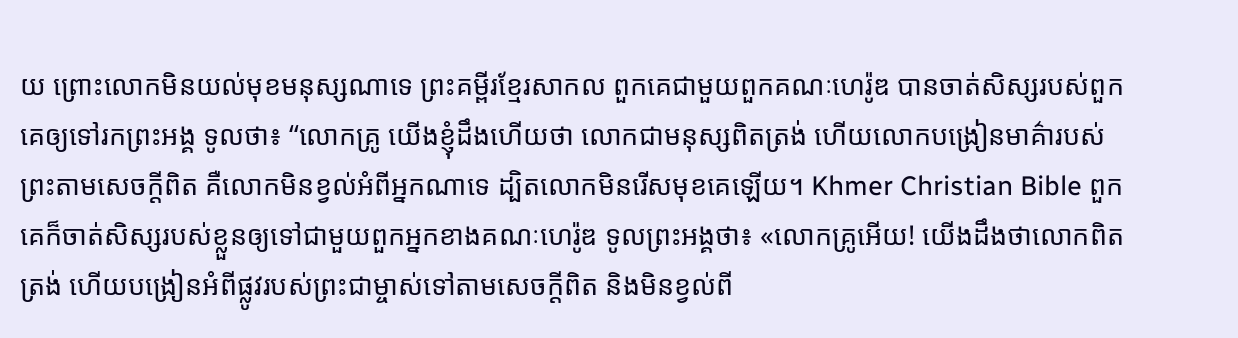យ ព្រោះលោកមិនយល់មុខមនុស្សណាទេ ព្រះគម្ពីរខ្មែរសាកល ពួកគេជាមួយពួកគណៈហេរ៉ូឌ បានចាត់សិស្សរបស់ពួកគេឲ្យទៅរកព្រះអង្គ ទូលថា៖ “លោកគ្រូ យើងខ្ញុំដឹងហើយថា លោកជាមនុស្សពិតត្រង់ ហើយលោកបង្រៀនមាគ៌ារបស់ព្រះតាមសេចក្ដីពិត គឺលោកមិនខ្វល់អំពីអ្នកណាទេ ដ្បិតលោកមិនរើសមុខគេឡើយ។ Khmer Christian Bible ពួកគេក៏ចាត់សិស្សរបស់ខ្លួនឲ្យទៅជាមួយពួកអ្នកខាងគណៈហេរ៉ូឌ ទូលព្រះអង្គថា៖ «លោកគ្រូអើយ! យើងដឹងថាលោកពិតត្រង់ ហើយបង្រៀនអំពីផ្លូវរបស់ព្រះជាម្ចាស់ទៅតាមសេចក្ដីពិត និងមិនខ្វល់ពី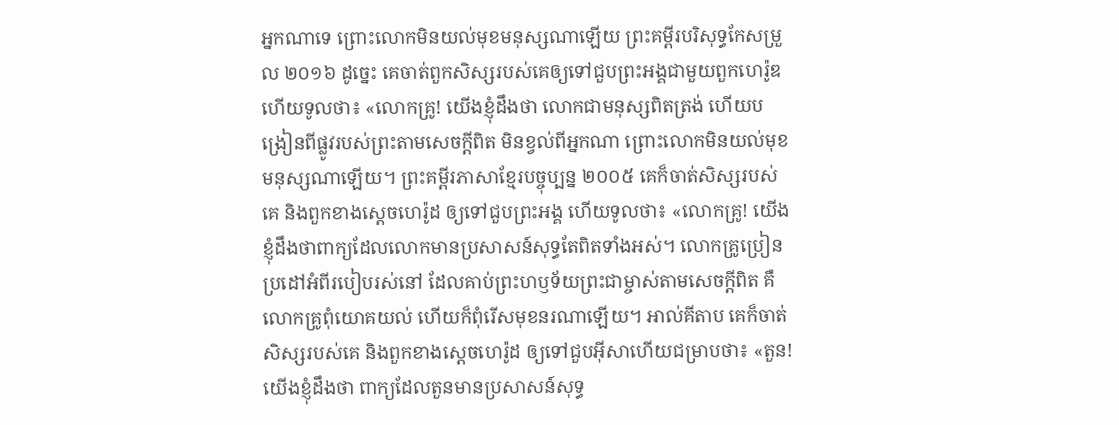អ្នកណាទេ ព្រោះលោកមិនយល់មុខមនុស្សណាឡើយ ព្រះគម្ពីរបរិសុទ្ធកែសម្រួល ២០១៦ ដូច្នេះ គេចាត់ពួកសិស្សរបស់គេឲ្យទៅជួបព្រះអង្គជាមួយពួកហេរ៉ូឌ ហើយទូលថា៖ «លោកគ្រូ! យើងខ្ញុំដឹងថា លោកជាមនុស្សពិតត្រង់ ហើយបង្រៀនពីផ្លូវរបស់ព្រះតាមសេចក្តីពិត មិនខ្វល់ពីអ្នកណា ព្រោះលោកមិនយល់មុខមនុស្សណាឡើយ។ ព្រះគម្ពីរភាសាខ្មែរបច្ចុប្បន្ន ២០០៥ គេក៏ចាត់សិស្សរបស់គេ និងពួកខាងស្ដេចហេរ៉ូដ ឲ្យទៅជួបព្រះអង្គ ហើយទូលថា៖ «លោកគ្រូ! យើងខ្ញុំដឹងថាពាក្យដែលលោកមានប្រសាសន៍សុទ្ធតែពិតទាំងអស់។ លោកគ្រូប្រៀនប្រដៅអំពីរបៀបរស់នៅ ដែលគាប់ព្រះហឫទ័យព្រះជាម្ចាស់តាមសេចក្ដីពិត គឺលោកគ្រូពុំយោគយល់ ហើយក៏ពុំរើសមុខនរណាឡើយ។ អាល់គីតាប គេក៏ចាត់សិស្សរបស់គេ និងពួកខាងស្ដេចហេរ៉ូដ ឲ្យទៅជួបអ៊ីសាហើយជម្រាបថា៖ «តួន! យើងខ្ញុំដឹងថា ពាក្យដែលតួនមានប្រសាសន៍សុទ្ធ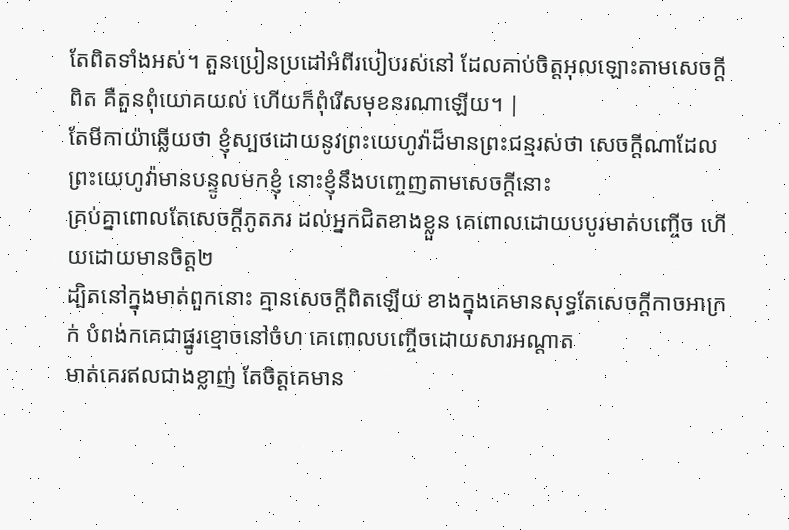តែពិតទាំងអស់។ តួនប្រៀនប្រដៅអំពីរបៀបរស់នៅ ដែលគាប់ចិត្តអុលឡោះតាមសេចក្ដីពិត គឺតួនពុំយោគយល់ ហើយក៏ពុំរើសមុខនរណាឡើយ។ |
តែមីកាយ៉ាឆ្លើយថា ខ្ញុំស្បថដោយនូវព្រះយេហូវ៉ាដ៏មានព្រះជន្មរស់ថា សេចក្ដីណាដែលព្រះយេហូវ៉ាមានបន្ទូលមកខ្ញុំ នោះខ្ញុំនឹងបញ្ចេញតាមសេចក្ដីនោះ
គ្រប់គ្នាពោលតែសេចក្ដីភូតភរ ដល់អ្នកជិតខាងខ្លួន គេពោលដោយបបូរមាត់បញ្ចើច ហើយដោយមានចិត្ត២
ដ្បិតនៅក្នុងមាត់ពួកនោះ គ្មានសេចក្ដីពិតឡើយ ខាងក្នុងគេមានសុទ្ធតែសេចក្ដីកាចអាក្រក់ បំពង់កគេជាផ្នូរខ្មោចនៅចំហ គេពោលបញ្ចើចដោយសារអណ្តាត
មាត់គេរឥលជាងខ្លាញ់ តែចិត្តគេមាន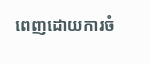ពេញដោយការចំ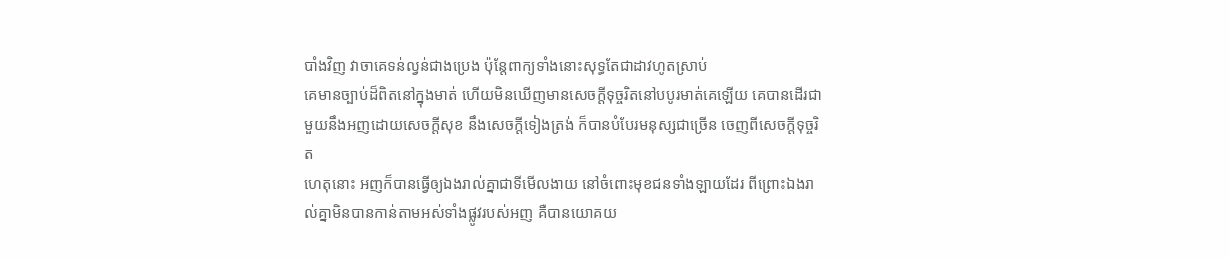បាំងវិញ វាចាគេទន់ល្វន់ជាងប្រេង ប៉ុន្តែពាក្យទាំងនោះសុទ្ធតែជាដាវហូតស្រាប់
គេមានច្បាប់ដ៏ពិតនៅក្នុងមាត់ ហើយមិនឃើញមានសេចក្ដីទុច្ចរិតនៅបបូរមាត់គេឡើយ គេបានដើរជាមួយនឹងអញដោយសេចក្ដីសុខ នឹងសេចក្ដីទៀងត្រង់ ក៏បានបំបែរមនុស្សជាច្រើន ចេញពីសេចក្ដីទុច្ចរិត
ហេតុនោះ អញក៏បានធ្វើឲ្យឯងរាល់គ្នាជាទីមើលងាយ នៅចំពោះមុខជនទាំងឡាយដែរ ពីព្រោះឯងរាល់គ្នាមិនបានកាន់តាមអស់ទាំងផ្លូវរបស់អញ គឺបានយោគយ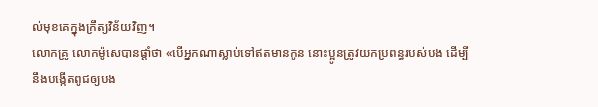ល់មុខគេក្នុងក្រឹត្យវិន័យវិញ។
លោកគ្រូ លោកម៉ូសេបានផ្តាំថា «បើអ្នកណាស្លាប់ទៅឥតមានកូន នោះប្អូនត្រូវយកប្រពន្ធរបស់បង ដើម្បីនឹងបង្កើតពូជឲ្យបង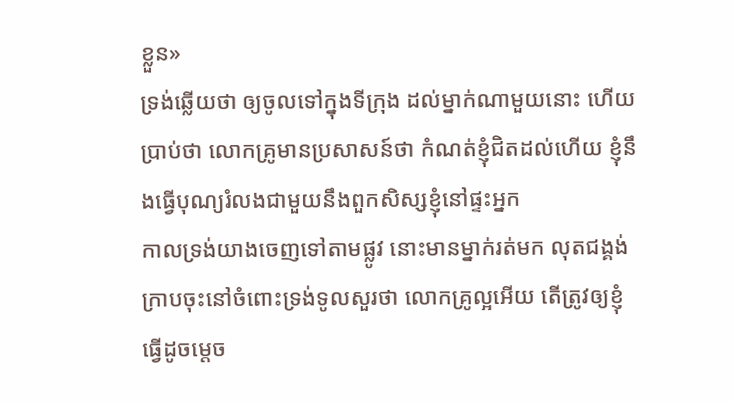ខ្លួន»
ទ្រង់ឆ្លើយថា ឲ្យចូលទៅក្នុងទីក្រុង ដល់ម្នាក់ណាមួយនោះ ហើយប្រាប់ថា លោកគ្រូមានប្រសាសន៍ថា កំណត់ខ្ញុំជិតដល់ហើយ ខ្ញុំនឹងធ្វើបុណ្យរំលងជាមួយនឹងពួកសិស្សខ្ញុំនៅផ្ទះអ្នក
កាលទ្រង់យាងចេញទៅតាមផ្លូវ នោះមានម្នាក់រត់មក លុតជង្គង់ក្រាបចុះនៅចំពោះទ្រង់ទូលសួរថា លោកគ្រូល្អអើយ តើត្រូវឲ្យខ្ញុំធ្វើដូចម្តេច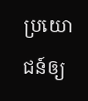ប្រយោជន៍ឲ្យ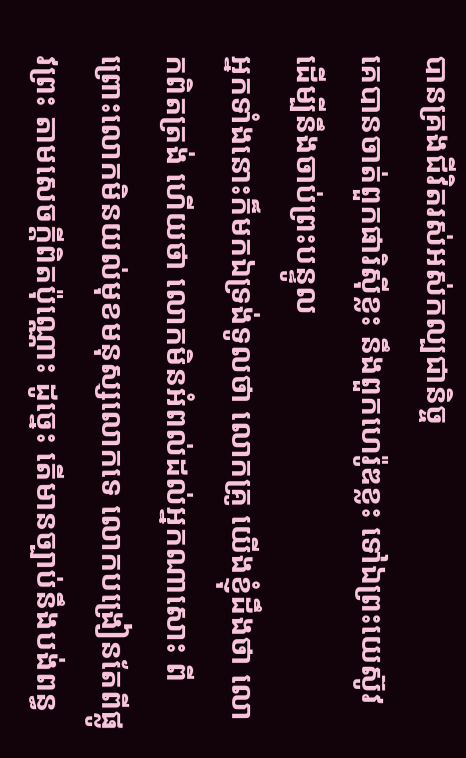បានគ្រងជីវិតរស់អស់កល្បជានិច្ច
គេបានចាត់ពួកផារិស៊ីខ្លះ នឹងពួកហេរ៉ូឌខ្លះ ទៅឯព្រះយេស៊ូវ ដើម្បីនឹងចាប់ព្រះបន្ទូល
អ្នកទាំងនោះក៏មកឯទ្រង់ទូលថា លោកគ្រូ យើងខ្ញុំដឹងថា លោកពិតត្រង់ ហើយថា លោកមិនអំពល់ដល់អ្នកណាសោះ ពីព្រោះលោកមិនយល់មុខមនុស្សលោកទេ លោកបង្រៀនតែពីផ្លូវព្រះ តាមសេចក្ដីពិតប៉ុណ្ណោះ ដូច្នេះ តើមានច្បាប់នឹងបង់ពន្ធ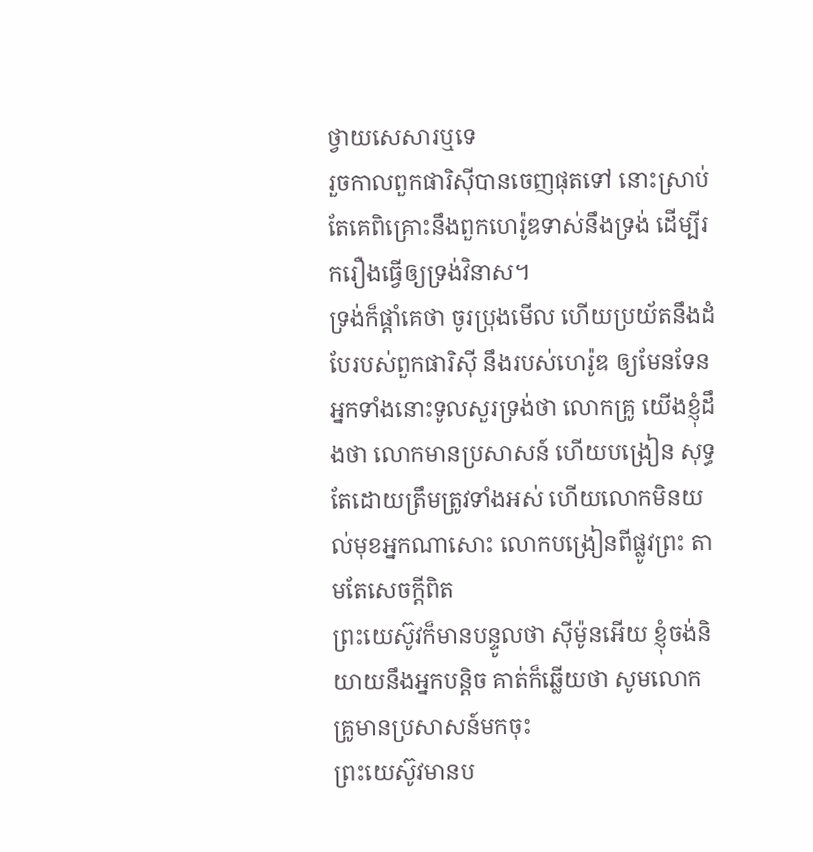ថ្វាយសេសារឬទេ
រួចកាលពួកផារិស៊ីបានចេញផុតទៅ នោះស្រាប់តែគេពិគ្រោះនឹងពួកហេរ៉ូឌទាស់នឹងទ្រង់ ដើម្បីរករឿងធ្វើឲ្យទ្រង់វិនាស។
ទ្រង់ក៏ផ្តាំគេថា ចូរប្រុងមើល ហើយប្រយ័តនឹងដំបែរបស់ពួកផារិស៊ី នឹងរបស់ហេរ៉ូឌ ឲ្យមែនទែន
អ្នកទាំងនោះទូលសួរទ្រង់ថា លោកគ្រូ យើងខ្ញុំដឹងថា លោកមានប្រសាសន៍ ហើយបង្រៀន សុទ្ធតែដោយត្រឹមត្រូវទាំងអស់ ហើយលោកមិនយល់មុខអ្នកណាសោះ លោកបង្រៀនពីផ្លូវព្រះ តាមតែសេចក្ដីពិត
ព្រះយេស៊ូវក៏មានបន្ទូលថា ស៊ីម៉ូនអើយ ខ្ញុំចង់និយាយនឹងអ្នកបន្តិច គាត់ក៏ឆ្លើយថា សូមលោកគ្រូមានប្រសាសន៍មកចុះ
ព្រះយេស៊ូវមានប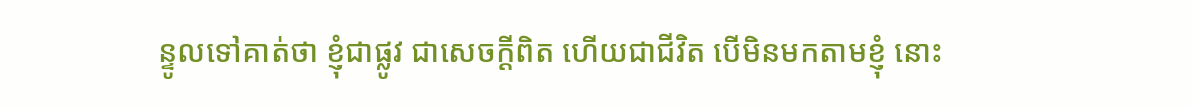ន្ទូលទៅគាត់ថា ខ្ញុំជាផ្លូវ ជាសេចក្ដីពិត ហើយជាជីវិត បើមិនមកតាមខ្ញុំ នោះ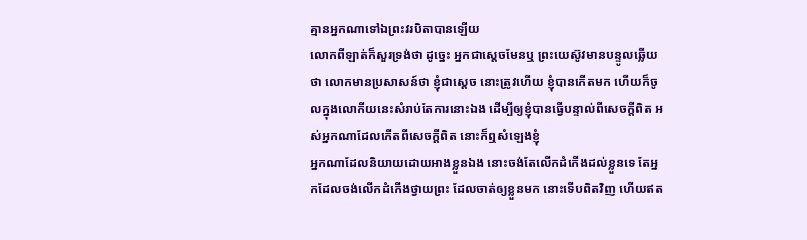គ្មានអ្នកណាទៅឯព្រះវរបិតាបានឡើយ
លោកពីឡាត់ក៏សួរទ្រង់ថា ដូច្នេះ អ្នកជាស្តេចមែនឬ ព្រះយេស៊ូវមានបន្ទូលឆ្លើយថា លោកមានប្រសាសន៍ថា ខ្ញុំជាស្តេច នោះត្រូវហើយ ខ្ញុំបានកើតមក ហើយក៏ចូលក្នុងលោកីយនេះសំរាប់តែការនោះឯង ដើម្បីឲ្យខ្ញុំបានធ្វើបន្ទាល់ពីសេចក្ដីពិត អស់អ្នកណាដែលកើតពីសេចក្ដីពិត នោះក៏ឮសំឡេងខ្ញុំ
អ្នកណាដែលនិយាយដោយអាងខ្លួនឯង នោះចង់តែលើកដំកើងដល់ខ្លួនទេ តែអ្នកដែលចង់លើកដំកើងថ្វាយព្រះ ដែលចាត់ឲ្យខ្លួនមក នោះទើបពិតវិញ ហើយឥត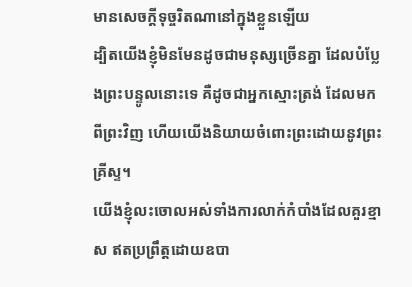មានសេចក្ដីទុច្ចរិតណានៅក្នុងខ្លួនឡើយ
ដ្បិតយើងខ្ញុំមិនមែនដូចជាមនុស្សច្រើនគ្នា ដែលបំប្លែងព្រះបន្ទូលនោះទេ គឺដូចជាអ្នកស្មោះត្រង់ ដែលមកពីព្រះវិញ ហើយយើងនិយាយចំពោះព្រះដោយនូវព្រះគ្រីស្ទ។
យើងខ្ញុំលះចោលអស់ទាំងការលាក់កំបាំងដែលគួរខ្មាស ឥតប្រព្រឹត្តដោយឧបា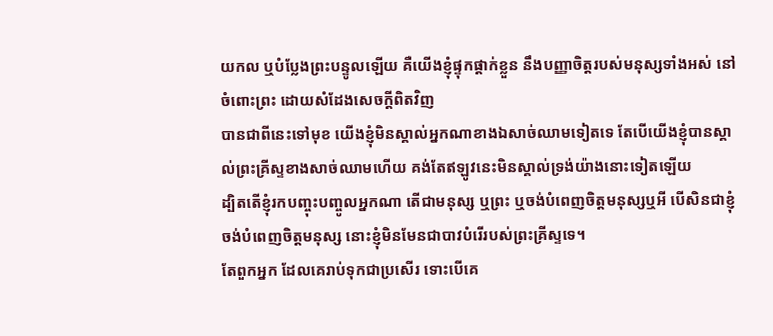យកល ឬបំប្លែងព្រះបន្ទូលឡើយ គឺយើងខ្ញុំផ្ទុកផ្តាក់ខ្លួន នឹងបញ្ញាចិត្តរបស់មនុស្សទាំងអស់ នៅចំពោះព្រះ ដោយសំដែងសេចក្ដីពិតវិញ
បានជាពីនេះទៅមុខ យើងខ្ញុំមិនស្គាល់អ្នកណាខាងឯសាច់ឈាមទៀតទេ តែបើយើងខ្ញុំបានស្គាល់ព្រះគ្រីស្ទខាងសាច់ឈាមហើយ គង់តែឥឡូវនេះមិនស្គាល់ទ្រង់យ៉ាងនោះទៀតឡើយ
ដ្បិតតើខ្ញុំរកបញ្ចុះបញ្ចូលអ្នកណា តើជាមនុស្ស ឬព្រះ ឬចង់បំពេញចិត្តមនុស្សឬអី បើសិនជាខ្ញុំចង់បំពេញចិត្តមនុស្ស នោះខ្ញុំមិនមែនជាបាវបំរើរបស់ព្រះគ្រីស្ទទេ។
តែពួកអ្នក ដែលគេរាប់ទុកជាប្រសើរ ទោះបើគេ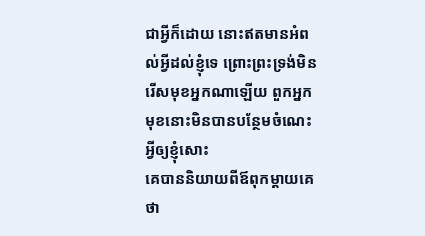ជាអ្វីក៏ដោយ នោះឥតមានអំពល់អ្វីដល់ខ្ញុំទេ ព្រោះព្រះទ្រង់មិនរើសមុខអ្នកណាឡើយ ពួកអ្នកមុខនោះមិនបានបន្ថែមចំណេះអ្វីឲ្យខ្ញុំសោះ
គេបាននិយាយពីឪពុកម្តាយគេថា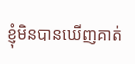ខ្ញុំមិនបានឃើញគាត់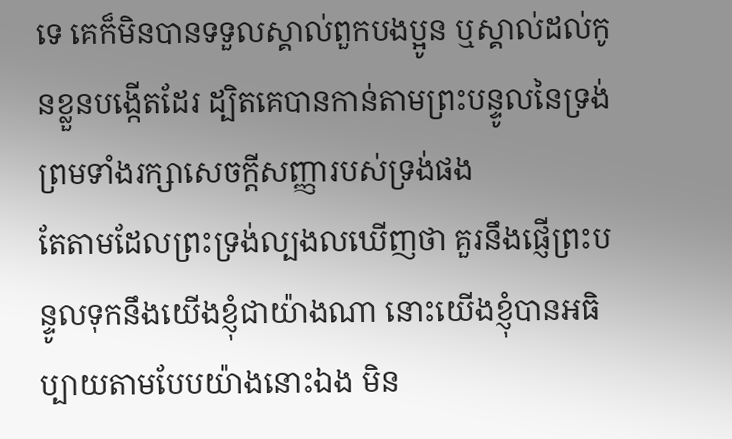ទេ គេក៏មិនបានទទួលស្គាល់ពួកបងប្អូន ឬស្គាល់ដល់កូនខ្លួនបង្កើតដែរ ដ្បិតគេបានកាន់តាមព្រះបន្ទូលនៃទ្រង់ ព្រមទាំងរក្សាសេចក្ដីសញ្ញារបស់ទ្រង់ផង
តែតាមដែលព្រះទ្រង់ល្បងលឃើញថា គួរនឹងផ្ញើព្រះបន្ទូលទុកនឹងយើងខ្ញុំជាយ៉ាងណា នោះយើងខ្ញុំបានអធិប្បាយតាមបែបយ៉ាងនោះឯង មិន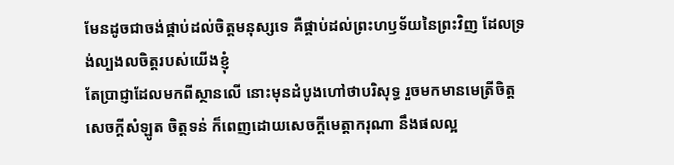មែនដូចជាចង់ផ្គាប់ដល់ចិត្តមនុស្សទេ គឺផ្គាប់ដល់ព្រះហឫទ័យនៃព្រះវិញ ដែលទ្រង់ល្បងលចិត្តរបស់យើងខ្ញុំ
តែប្រាជ្ញាដែលមកពីស្ថានលើ នោះមុនដំបូងហៅថាបរិសុទ្ធ រួចមកមានមេត្រីចិត្ត សេចក្ដីសំឡូត ចិត្តទន់ ក៏ពេញដោយសេចក្ដីមេត្តាករុណា នឹងផលល្អ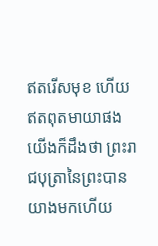ឥតរើសមុខ ហើយឥតពុតមាយាផង
យើងក៏ដឹងថា ព្រះរាជបុត្រានៃព្រះបានយាងមកហើយ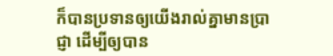ក៏បានប្រទានឲ្យយើងរាល់គ្នាមានប្រាជ្ញា ដើម្បីឲ្យបាន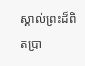ស្គាល់ព្រះដ៏ពិតប្រា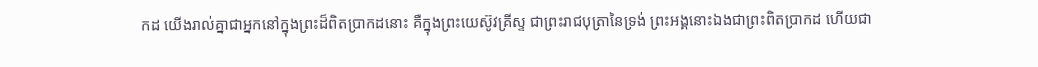កដ យើងរាល់គ្នាជាអ្នកនៅក្នុងព្រះដ៏ពិតប្រាកដនោះ គឺក្នុងព្រះយេស៊ូវគ្រីស្ទ ជាព្រះរាជបុត្រានៃទ្រង់ ព្រះអង្គនោះឯងជាព្រះពិតប្រាកដ ហើយជា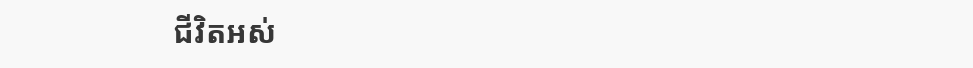ជីវិតអស់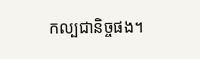កល្បជានិច្ចផង។